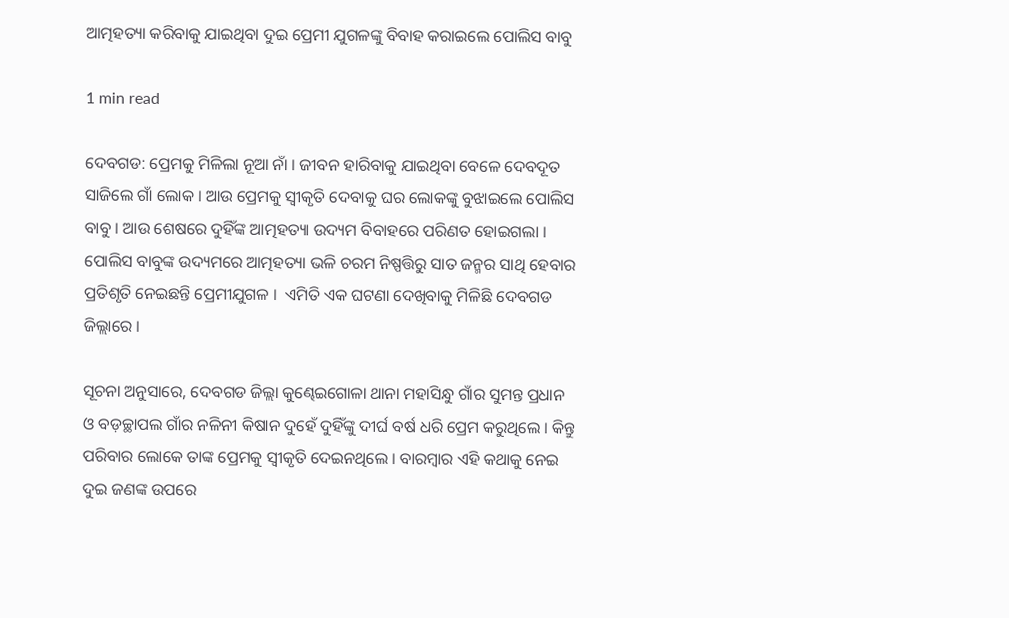ଆତ୍ମହତ୍ୟା କରିବାକୁ ଯାଇଥିବା ଦୁଇ ପ୍ରେମୀ ଯୁଗଳଙ୍କୁ ବିବାହ କରାଇଲେ ପୋଲିସ ବାବୁ

1 min read

ଦେବଗଡ: ପ୍ରେମକୁ ମିଳିଲା ନୂଆ ନାଁ । ଜୀବନ ହାରିବାକୁ ଯାଇଥିବା ବେଳେ ଦେବଦୂତ ସାଜିଲେ ଗାଁ ଲୋକ । ଆଉ ପ୍ରେମକୁ ସ୍ୱୀକୃତି ଦେବାକୁ ଘର ଲୋକଙ୍କୁ ବୁଝାଇଲେ ପୋଲିସ ବାବୁ । ଆଉ ଶେଷରେ ଦୁହିଁଙ୍କ ଆତ୍ମହତ୍ୟା ଉଦ୍ୟମ ବିବାହରେ ପରିଣତ ହୋଇଗଲା । ପୋଲିସ ବାବୁଙ୍କ ଉଦ୍ୟମରେ ଆତ୍ମହତ୍ୟା ଭଳି ଚରମ ନିଷ୍ପତ୍ତିରୁ ସାତ ଜନ୍ମର ସାଥି ହେବାର ପ୍ରତିଶୃତି ନେଇଛନ୍ତି ପ୍ରେମୀଯୁଗଳ ।  ଏମିତି ଏକ ଘଟଣା ଦେଖିବାକୁ ମିଳିଛି ଦେବଗଡ ଜିଲ୍ଲାରେ ।

ସୂଚନା ଅନୁସାରେ, ଦେବଗଡ ଜିଲ୍ଲା କୁଣ୍ଢେଇଗୋଳା ଥାନା ମହାସିନ୍ଧୁ ଗାଁର ସୁମନ୍ତ ପ୍ରଧାନ ଓ ବଡ଼ଚ୍ଛାପଲ ଗାଁର ନଳିନୀ କିଷାନ ଦୁହେଁ ଦୁହିଁଙ୍କୁ ଦୀର୍ଘ ବର୍ଷ ଧରି ପ୍ରେମ କରୁଥିଲେ । କିନ୍ତୁ ପରିବାର ଲୋକେ ତାଙ୍କ ପ୍ରେମକୁ ସ୍ୱୀକୃତି ଦେଇନଥିଲେ । ବାରମ୍ବାର ଏହି କଥାକୁ ନେଇ ଦୁଇ ଜଣଙ୍କ ଉପରେ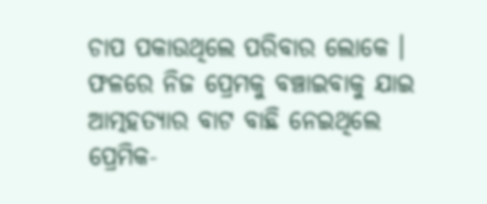ଚାପ ପକାଉଥିଲେ ପରିବାର ଲୋକେ । ଫଳରେ ନିଜ ପ୍ରେମକୁ ବଞ୍ଚାଇବାକୁ ଯାଇ ଆତ୍ମହତ୍ୟାର ବାଟ ବାଛି ନେଇଥିଲେ ପ୍ରେମିକ-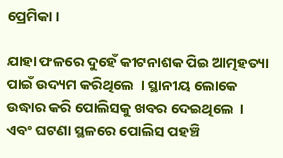ପ୍ରେମିକା ।

ଯାହା ଫଳରେ ଦୁହେଁ କୀଟନାଶକ ପିଇ ଆତ୍ମହତ୍ୟା ପାଇଁ ଉଦ୍ୟମ କରିଥିଲେ  । ସ୍ଥାନୀୟ ଲୋକେ ଉଦ୍ଧାର କରି ପୋଲିସକୁ ଖବର ଦେଇଥିଲେ  । ଏବଂ ଘଟଣା ସ୍ଥଳରେ ପୋଲିସ ପହଞ୍ଚି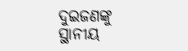ଦୁଇଜଣଙ୍କୁ ସ୍ଥାନୀୟ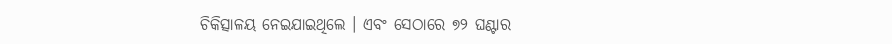ଚିକିତ୍ସାଳୟ ନେଇଯାଇଥିଲେ । ଏବଂ ସେଠାରେ ୭୨ ଘଣ୍ଟାର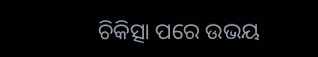ଚିକିତ୍ସା ପରେ ଉଭୟ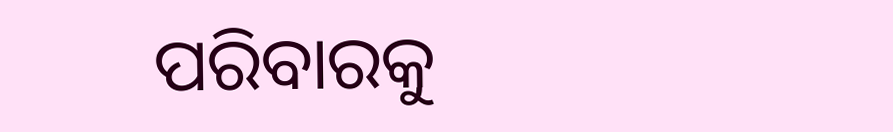ପରିବାରକୁ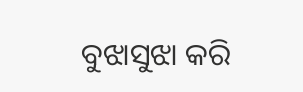ବୁଝାସୁଝା କରି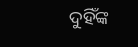ଦୁହିଁଙ୍କ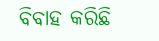ବିବାହ କରିଛି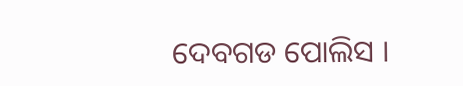ଦେବଗଡ ପୋଲିସ ।